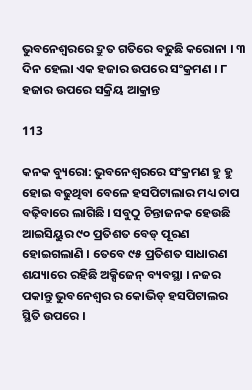ଭୁବନେଶ୍ୱରରେ ଦ୍ରୁତ ଗତିରେ ବଢୁଛି କରୋନା । ୩ ଦିନ ହେଲା ଏକ ହଜାର ଉପରେ ସଂକ୍ରମଣ । ୮ ହଜାର ଉପରେ ସକ୍ରିୟ ଆକ୍ରାନ୍ତ

113

କନକ ବ୍ୟୁରୋ: ଭୁବନେଶ୍ୱରରେ ସଂକ୍ରମଣ ହୁ ହୁ ହୋଇ ବଢୁଥିବା ବେଳେ ହସପିଟାଲାର ମଧ୍ୟ ଚାପ ବଢ଼ିବାରେ ଲାଗିଛି । ସବୁଠୁ ଚିନ୍ତାଜନକ ହେଉଛି ଆଇସିୟୁର ୯୦ ପ୍ରତିଶତ ବେଡ୍ ପୂରଣ ହୋଇଗଲାଣି । ତେବେ ୯୫ ପ୍ରତିଶତ ସାଧାରଣ ଶଯ୍ୟାରେ ରହିଛି ଅକ୍ସିଜେନ୍ ବ୍ୟବସ୍ଥା । ନଜର ପକାନ୍ତୁ ଭୁବନେଶ୍ୱର ର କୋଭିଡ୍ ହସପିଟାଲର ସ୍ଥିତି ଉପରେ ।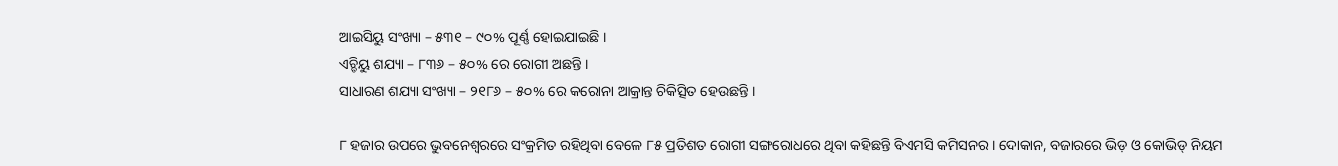ଆଇସିୟୁ ସଂଖ୍ୟା – ୫୩୧ – ୯୦% ପୂର୍ଣ୍ଣ ହୋଇଯାଇଛି ।
ଏଚ୍ଡିୟୁ ଶଯ୍ୟା – ୮୩୬ – ୫୦% ରେ ରୋଗୀ ଅଛନ୍ତି ।
ସାଧାରଣ ଶଯ୍ୟା ସଂଖ୍ୟା – ୨୧୮୬ – ୫୦% ରେ କରୋନା ଆକ୍ରାନ୍ତ ଚିକିତ୍ସିତ ହେଉଛନ୍ତି ।

୮ ହଜାର ଉପରେ ଭୁବନେଶ୍ୱରରେ ସଂକ୍ରମିତ ରହିଥିବା ବେଳେ ୮୫ ପ୍ରତିଶତ ରୋଗୀ ସଙ୍ଗରୋଧରେ ଥିବା କହିଛନ୍ତି ବିଏମସି କମିସନର । ଦୋକାନ, ବଜାରରେ ଭିଡ଼ ଓ କୋଭିଡ୍ ନିୟମ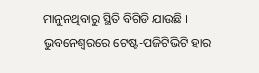ମାନୁନଥିବାରୁ ସ୍ଥିତି ବିଗିଡି ଯାଉଛି । ଭୁବନେଶ୍ୱରରେ ଟେଷ୍ଟ-ପଜିଟିଭିଟି ହାର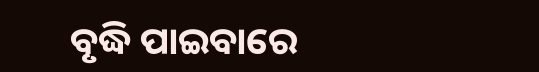ବୃଦ୍ଧି ପାଇବାରେ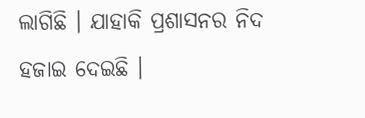ଲାଗିଛି । ଯାହାକି ପ୍ରଶାସନର ନିଦ ହଜାଇ ଦେଇଛି ।